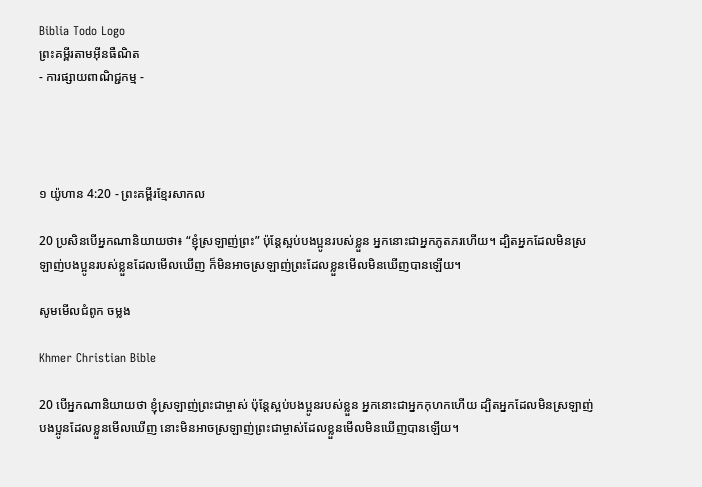Biblia Todo Logo
ព្រះគម្ពីរតាមអ៊ីនធឺណិត
- ការផ្សាយពាណិជ្ជកម្ម -




១ យ៉ូហាន 4:20 - ព្រះគម្ពីរខ្មែរសាកល

20 ប្រសិនបើអ្នកណានិយាយថា៖ “ខ្ញុំស្រឡាញ់ព្រះ” ប៉ុន្តែស្អប់បងប្អូនរបស់ខ្លួន អ្នកនោះជាអ្នកភូតភរហើយ។ ដ្បិតអ្នកដែលមិនស្រឡាញ់បងប្អូនរបស់ខ្លួនដែលមើលឃើញ ក៏មិនអាចស្រឡាញ់ព្រះដែលខ្លួនមើលមិនឃើញបានឡើយ។

សូមមើលជំពូក ចម្លង

Khmer Christian Bible

20 បើអ្នកណានិយាយថា ខ្ញុំស្រឡាញ់ព្រះជាម្ចាស់ ប៉ុន្ដែស្អប់បងប្អូនរបស់ខ្លួន អ្នកនោះជាអ្នកកុហកហើយ ដ្បិតអ្នកដែលមិនស្រឡាញ់បងប្អូនដែលខ្លួនមើលឃើញ នោះមិនអាចស្រឡាញ់ព្រះជាម្ចាស់ដែលខ្លួនមើលមិនឃើញបានឡើយ។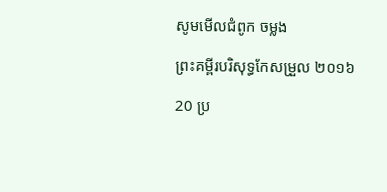សូមមើលជំពូក ចម្លង

ព្រះគម្ពីរបរិសុទ្ធកែសម្រួល ២០១៦

20 ប្រ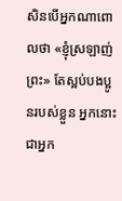សិន‌បើអ្នកណាពោលថា «ខ្ញុំស្រឡាញ់ព្រះ» តែស្អប់បង‌ប្អូនរបស់ខ្លួន អ្នកនោះជាអ្នក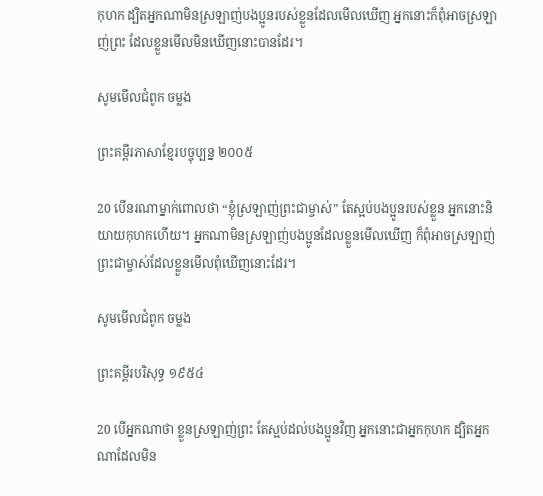កុហក ដ្បិតអ្នកណាមិនស្រឡាញ់បង‌ប្អូនរបស់ខ្លួនដែលមើលឃើញ អ្នកនោះក៏ពុំអាចស្រឡាញ់ព្រះ ដែលខ្លួនមើលមិនឃើញនោះបានដែរ។

សូមមើលជំពូក ចម្លង

ព្រះគម្ពីរភាសាខ្មែរបច្ចុប្បន្ន ២០០៥

20 បើនរណាម្នាក់ពោលថា “ខ្ញុំស្រឡាញ់ព្រះ‌ជា‌ម្ចាស់” តែស្អប់បងប្អូនរបស់ខ្លួន អ្នកនោះនិយាយកុហកហើយ។ អ្នកណាមិនស្រឡាញ់បងប្អូនដែលខ្លួនមើលឃើញ ក៏ពុំអាចស្រឡាញ់ព្រះ‌ជា‌ម្ចាស់ដែលខ្លួនមើលពុំឃើញនោះដែរ។

សូមមើលជំពូក ចម្លង

ព្រះគម្ពីរបរិសុទ្ធ ១៩៥៤

20 បើអ្នកណាថា ខ្លួនស្រឡាញ់ព្រះ តែស្អប់ដល់បងប្អូនវិញ អ្នកនោះជាអ្នកកុហក ដ្បិតអ្នកណាដែលមិន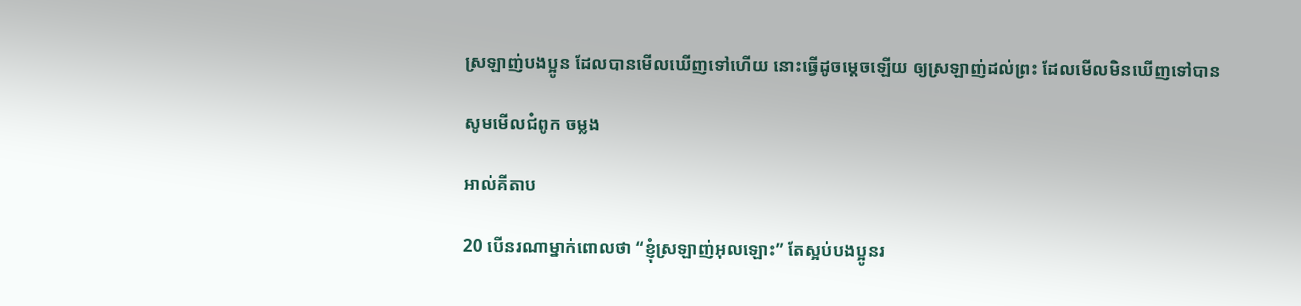ស្រឡាញ់បងប្អូន ដែលបានមើលឃើញទៅហើយ នោះធ្វើដូចម្តេចឡើយ ឲ្យស្រឡាញ់ដល់ព្រះ ដែលមើលមិនឃើញទៅបាន

សូមមើលជំពូក ចម្លង

អាល់គីតាប

20 បើនរណាម្នាក់ពោលថា “ខ្ញុំស្រឡាញ់អុលឡោះ” តែស្អប់បងប្អូនរ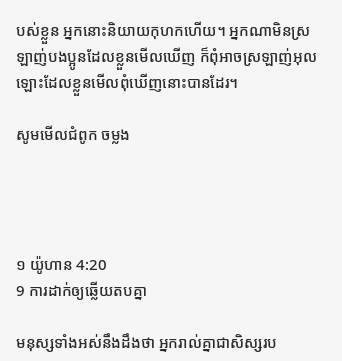បស់ខ្លួន អ្នកនោះនិយាយកុហកហើយ។ អ្នកណាមិនស្រឡាញ់បងប្អូនដែលខ្លួនមើលឃើញ ក៏ពុំអាចស្រឡាញ់អុលឡោះដែលខ្លួនមើលពុំឃើញនោះបានដែរ។

សូមមើលជំពូក ចម្លង




១ យ៉ូហាន 4:20
9 ការដាក់ឲ្យឆ្លើយតបគ្នា

មនុស្សទាំងអស់នឹងដឹងថា អ្នករាល់គ្នាជាសិស្សរប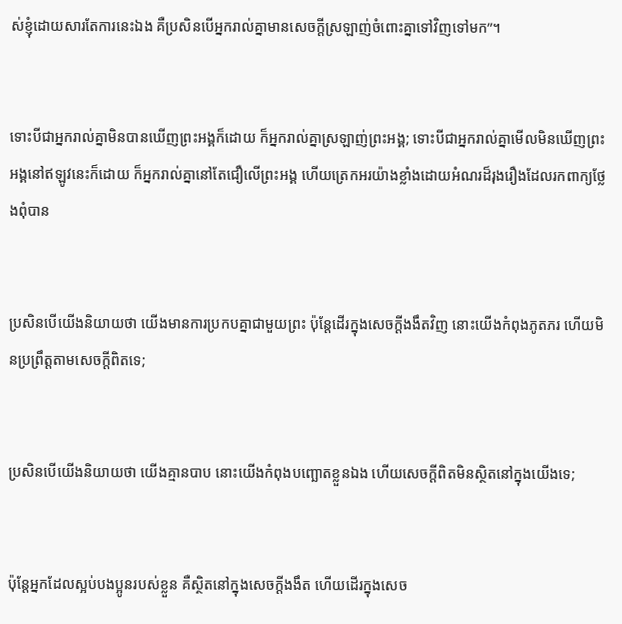ស់ខ្ញុំដោយសារតែការនេះឯង គឺប្រសិនបើអ្នករាល់គ្នាមានសេចក្ដីស្រឡាញ់ចំពោះគ្នាទៅវិញទៅមក”។


ទោះបីជាអ្នករាល់គ្នាមិនបានឃើញព្រះអង្គក៏ដោយ ក៏អ្នករាល់គ្នាស្រឡាញ់ព្រះអង្គ; ទោះបីជាអ្នករាល់គ្នាមើលមិនឃើញព្រះអង្គនៅឥឡូវនេះក៏ដោយ ក៏អ្នករាល់គ្នានៅតែជឿលើព្រះអង្គ ហើយត្រេកអរយ៉ាងខ្លាំងដោយអំណរដ៏រុងរឿងដែលរកពាក្យថ្លែងពុំបាន


ប្រសិនបើយើងនិយាយថា យើងមានការប្រកបគ្នាជាមួយព្រះ ប៉ុន្តែដើរក្នុងសេចក្ដីងងឹតវិញ នោះយើងកំពុងភូតភរ ហើយមិនប្រព្រឹត្តតាមសេចក្ដីពិតទេ;


ប្រសិនបើយើងនិយាយថា យើងគ្មានបាប នោះយើងកំពុងបញ្ឆោតខ្លួនឯង ហើយសេចក្ដីពិតមិនស្ថិតនៅក្នុងយើងទេ;


ប៉ុន្តែអ្នកដែលស្អប់បងប្អូនរបស់ខ្លួន គឺស្ថិតនៅក្នុងសេចក្ដីងងឹត ហើយដើរក្នុងសេច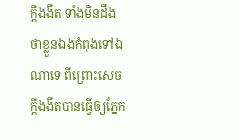ក្ដីងងឹត ទាំងមិនដឹងថាខ្លួនឯងកំពុងទៅឯណាទេ ពីព្រោះសេចក្ដីងងឹតបានធ្វើឲ្យភ្នែក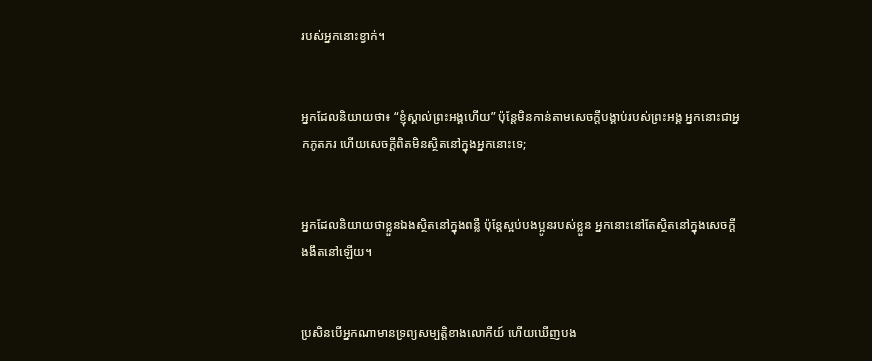របស់អ្នកនោះខ្វាក់។


អ្នកដែលនិយាយថា៖ “ខ្ញុំស្គាល់ព្រះអង្គហើយ” ប៉ុន្តែមិនកាន់តាមសេចក្ដីបង្គាប់របស់ព្រះអង្គ អ្នកនោះជាអ្នកភូតភរ ហើយសេចក្ដីពិតមិនស្ថិតនៅក្នុងអ្នកនោះទេ;


អ្នកដែលនិយាយថាខ្លួនឯងស្ថិតនៅក្នុងពន្លឺ ប៉ុន្តែស្អប់បងប្អូនរបស់ខ្លួន អ្នកនោះនៅតែស្ថិតនៅក្នុងសេចក្ដីងងឹតនៅឡើយ។


ប្រសិនបើអ្នកណាមានទ្រព្យសម្បត្តិខាងលោកីយ៍ ហើយឃើញបង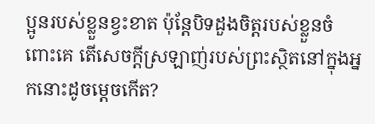ប្អូនរបស់ខ្លួនខ្វះខាត ប៉ុន្តែបិទដួងចិត្តរបស់ខ្លួនចំពោះគេ តើសេចក្ដីស្រឡាញ់របស់ព្រះស្ថិតនៅក្នុងអ្នកនោះដូចម្ដេចកើត‍?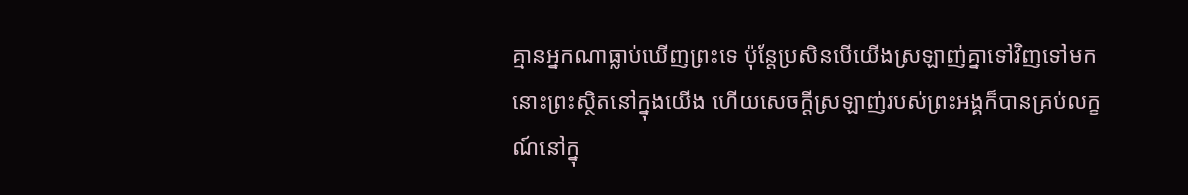គ្មានអ្នកណាធ្លាប់ឃើញព្រះទេ ប៉ុន្តែប្រសិនបើយើងស្រឡាញ់គ្នាទៅវិញទៅមក នោះព្រះស្ថិតនៅក្នុងយើង ហើយសេចក្ដីស្រឡាញ់របស់ព្រះអង្គក៏បានគ្រប់លក្ខណ៍នៅក្នុ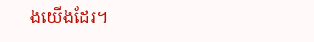ងយើងដែរ។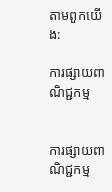តាមពួកយើង:

ការផ្សាយពាណិជ្ជកម្ម


ការផ្សាយពាណិជ្ជកម្ម